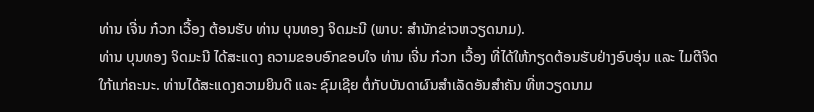ທ່ານ ເຈີ່ນ ກ໋ວກ ເວື້ອງ ຕ້ອນຮັບ ທ່ານ ບຸນທອງ ຈິດມະນີ (ພາບ: ສຳນັກຂ່າວຫວຽດນາມ).
ທ່ານ ບຸນທອງ ຈິດມະນີ ໄດ້ສະແດງ ຄວາມຂອບອົກຂອບໃຈ ທ່ານ ເຈີ່ນ ກ໋ວກ ເວື້ອງ ທີ່ໄດ້ໃຫ້ກຽດຕ້ອນຮັບຢ່າງອົບອຸ່ນ ແລະ ໄມຕີຈິດ ໃກ້ແກ່ຄະນະ. ທ່ານໄດ້ສະແດງຄວາມຍິນດີ ແລະ ຊົມເຊີຍ ຕໍ່ກັບບັນດາຜົນສຳເລັດອັນສຳຄັນ ທີ່ຫວຽດນາມ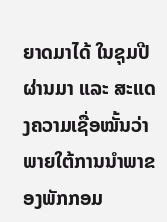ຍາດມາໄດ້ ໃນຊຸມປີຜ່ານມາ ແລະ ສະແດງຄວາມເຊື່ອໝັ້ນວ່າ ພາຍໃຕ້ການນຳພາຂອງພັກກອມ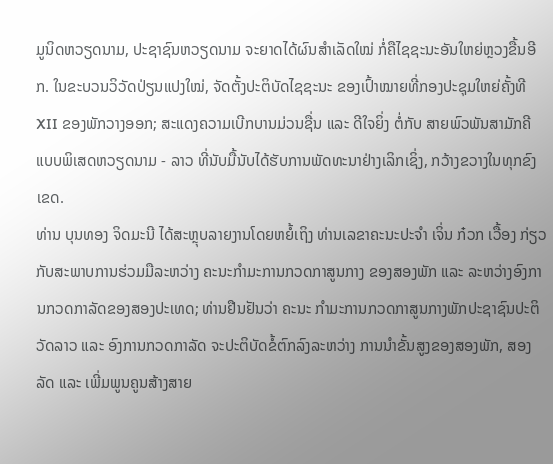ມູນິດຫວຽດນາມ, ປະຊາຊົນຫວຽດນາມ ຈະຍາດໄດ້ຜົນສຳເລັດໃໝ່ ກໍ່ຄືໄຊຊະນະອັນໃຫຍ່ຫຼວງຂື້ນອີກ. ໃນຂະບວນວິວັດປ່ຽນແປງໃໝ່, ຈັດຕັ້ງປະຕິບັດໄຊຊະນະ ຂອງເປົ້າໝາຍທີ່ກອງປະຊຸມໃຫຍ່ຄັ້ງທີ XII ຂອງພັກວາງອອກ; ສະແດງຄວາມເບີກບານມ່ວນຊື່ນ ແລະ ດີໃຈຍິ່ງ ຕໍ່ກັບ ສາຍພົວພັນສາມັກຄີແບບພິເສດຫວຽດນາມ - ລາວ ທີ່ນັບມື້ນັບໄດ້ຮັບການພັດທະນາຢ່າງເລິກເຊິ່ງ, ກວ້າງຂວາງໃນທຸກຂົງເຂດ.
ທ່ານ ບຸນທອງ ຈິດມະນີ ໄດ້ສະຫຼຸບລາຍງານໂດຍຫຍໍ້ເຖິງ ທ່ານເລຂາຄະນະປະຈຳ ເຈິ່ນ ກ໋ວກ ເວື້ອງ ກ່ຽວກັບສະພາບການຮ່ວມມືລະຫວ່າງ ຄະນະກຳມະການກວດກາສູນກາງ ຂອງສອງພັກ ແລະ ລະຫວ່າງອົງການກວດກາລັດຂອງສອງປະເທດ; ທ່ານຢືນຢັນວ່າ ຄະນະ ກຳມະການກວດກາສູນກາງພັກປະຊາຊົນປະຕິວັດລາວ ແລະ ອົງການກວດກາລັດ ຈະປະຕິບັດຂໍ້ຕົກລົງລະຫວ່າງ ການນຳຂັ້ນສູງຂອງສອງພັກ, ສອງລັດ ແລະ ເພີ່ມພູນຄູນສ້າງສາຍ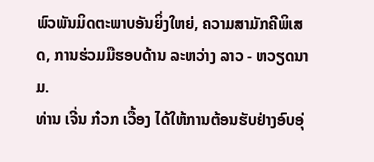ພົວພັນມິດຕະພາບອັນຍິ່ງໃຫຍ່, ຄວາມສາມັກຄີພິເສດ, ການຮ່ວມມືຮອບດ້ານ ລະຫວ່າງ ລາວ - ຫວຽດນາມ.
ທ່ານ ເຈີ່ນ ກ໋ວກ ເວື້ອງ ໄດ້ໃຫ້ການຕ້ອນຮັບຢ່າງອົບອຸ່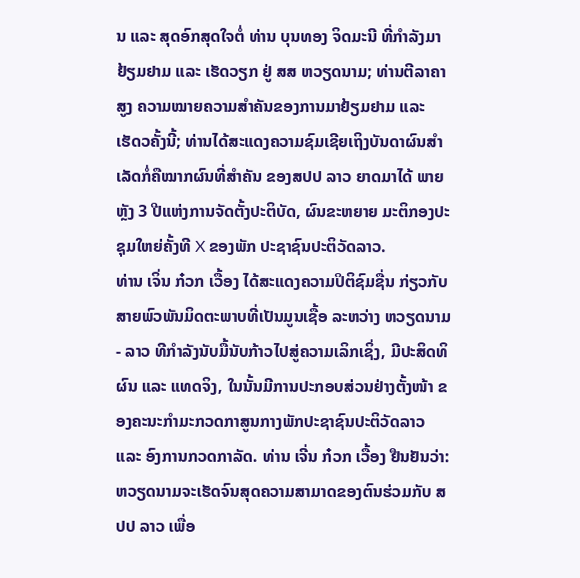ນ ແລະ ສຸດອົກສຸດໃຈຕໍ່ ທ່ານ ບຸນທອງ ຈິດມະນີ ທີ່ກຳລັງມາຢ້ຽມຢາມ ແລະ ເຮັດວຽກ ຢູ່ ສສ ຫວຽດນາມ; ທ່ານຕີລາຄາສູງ ຄວາມໝາຍຄວາມສຳຄັນຂອງການມາຢ້ຽມຢາມ ແລະ ເຮັດວຄັ້ງນີ້; ທ່ານໄດ້ສະແດງຄວາມຊົມເຊີຍເຖິງບັນດາຜົນສຳເລັດກໍ່ຄືໝາກຜົນທີ່ສຳຄັນ ຂອງສປປ ລາວ ຍາດມາໄດ້ ພາຍຫຼັງ 3 ປີແຫ່ງການຈັດຕັ້ງປະຕິບັດ, ຜົນຂະຫຍາຍ ມະຕິກອງປະຊຸມໃຫຍ່ຄັ້ງທີ X ຂອງພັກ ປະຊາຊົນປະຕິວັດລາວ.
ທ່ານ ເຈິ່ນ ກ໋ວກ ເວື້ອງ ໄດ້ສະແດງຄວາມປິຕິຊົມຊື່ນ ກ່ຽວກັບສາຍພົວພັນມິດຕະພາບທີ່ເປັນມູນເຊື້ອ ລະຫວ່າງ ຫວຽດນາມ - ລາວ ທີກຳລັງນັບມື້ນັບກ້າວໄປສູ່ຄວາມເລິກເຊິ່ງ, ມີປະສິດທິຜົນ ແລະ ແທດຈິງ, ໃນນັ້ນມີການປະກອບສ່ວນຢ່າງຕັ້ງໜ້າ ຂອງຄະນະກຳມະກວດກາສູນກາງພັກປະຊາຊົນປະຕິວັດລາວ ແລະ ອົງການກວດກາລັດ. ທ່ານ ເຈີ່ນ ກ໋ວກ ເວື້ອງ ຢືນຢັນວ່າ: ຫວຽດນາມຈະເຮັດຈົນສຸດຄວາມສາມາດຂອງຕົນຮ່ວມກັບ ສປປ ລາວ ເພື່ອ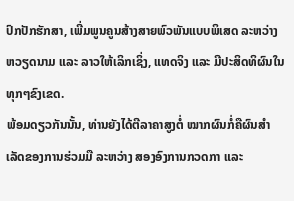ປົກປັກຮັກສາ, ເພີ່ມພູນຄູນສ້າງສາຍພົວພັນແບບພິເສດ ລະຫວ່າງ ຫວຽດນາມ ແລະ ລາວໃຫ້ເລິກເຊິ່ງ, ແທດຈິງ ແລະ ມີປະສິດທິຜົນໃນທຸກໆຂົງເຂດ.
ພ້ອມດຽວກັນນັ້ນ, ທ່ານຍັງໄດ້ຕີລາຄາສູງຕໍ່ ໝາກຜົນກໍ່ຄືຜົນສຳເລັດຂອງການຮ່ວມມື ລະຫວ່າງ ສອງອົງການກວດກາ ແລະ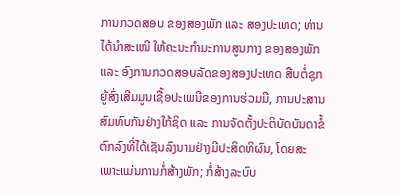ການກວດສອບ ຂອງສອງພັກ ແລະ ສອງປະເທດ; ທ່ານໄດ້ນຳສະເໜີ ໃຫ້ຄະນະກຳມະການສູນກາງ ຂອງສອງພັກ ແລະ ອົງການກວດສອບລັດຂອງສອງປະເທດ ສືບຕໍ່ຊຸກຍູ້ສົ່ງເສີມມູນເຊື້ອປະເພນີຂອງການຮ່ວມມື, ການປະສານສົມທົບກັນຢ່າງໃກ້ຊິດ ແລະ ການຈັດຕັ້ງປະຕິບັດບັນດາຂໍ້ຕົກລົງທີ່ໄດ້ເຊັນລົງນາມຢ່າງມີປະສິດທິຜົນ, ໂດຍສະເພາະແມ່ນການກໍ່ສ້າງພັກ; ກໍ່ສ້າງລະບົບ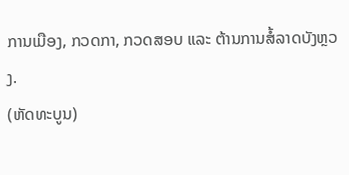ການເມືອງ, ກວດກາ, ກວດສອບ ແລະ ຕ້ານການສໍ້ລາດບັງຫຼວງ.
(ຫັດທະບູນ)